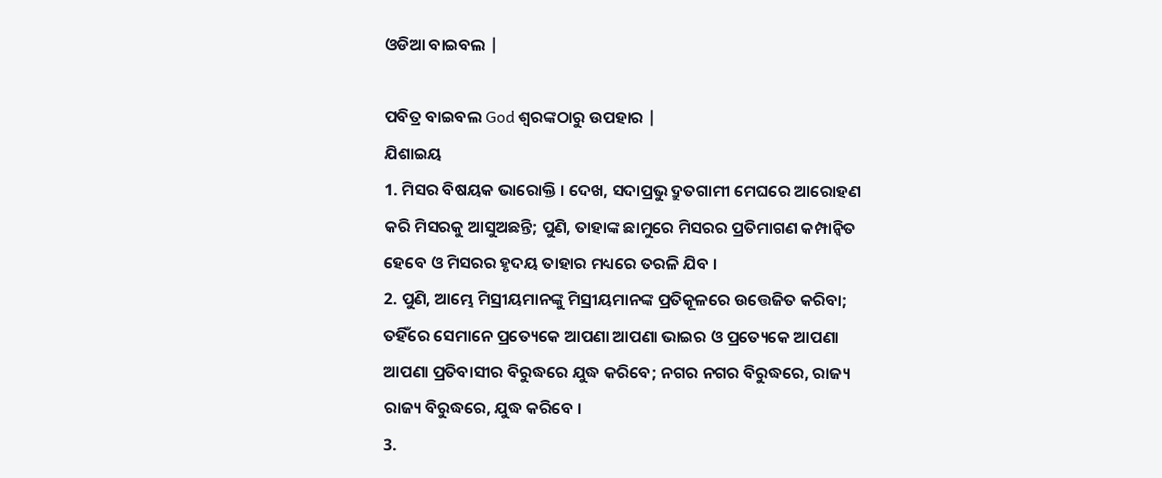ଓଡିଆ ବାଇବଲ |

ପବିତ୍ର ବାଇବଲ God ଶ୍ବରଙ୍କଠାରୁ ଉପହାର |
ଯିଶାଇୟ
1. ମିସର ବିଷୟକ ଭାରୋକ୍ତି । ଦେଖ, ସଦାପ୍ରଭୁ ଦ୍ରୁତଗାମୀ ମେଘରେ ଆରୋହଣ କରି ମିସରକୁ ଆସୁଅଛନ୍ତି; ପୁଣି, ତାହାଙ୍କ ଛାମୁରେ ମିସରର ପ୍ରତିମାଗଣ କମ୍ପାନ୍ଵିତ ହେବେ ଓ ମିସରର ହୃଦୟ ତାହାର ମଧ୍ୟରେ ତରଳି ଯିବ ।
2. ପୁଣି, ଆମ୍ଭେ ମିସ୍ରୀୟମାନଙ୍କୁ ମିସ୍ରୀୟମାନଙ୍କ ପ୍ରତିକୂଳରେ ଉତ୍ତେଜିତ କରିବା; ତହିଁରେ ସେମାନେ ପ୍ରତ୍ୟେକେ ଆପଣା ଆପଣା ଭାଇର ଓ ପ୍ରତ୍ୟେକେ ଆପଣା ଆପଣା ପ୍ରତିବାସୀର ବିରୁଦ୍ଧରେ ଯୁଦ୍ଧ କରିବେ; ନଗର ନଗର ବିରୁଦ୍ଧରେ, ରାଜ୍ୟ ରାଜ୍ୟ ବିରୁଦ୍ଧରେ, ଯୁଦ୍ଧ କରିବେ ।
3.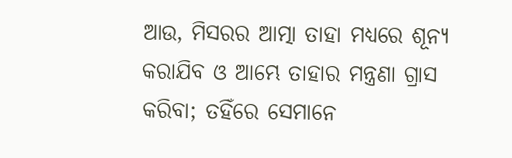ଆଉ, ମିସରର ଆତ୍ମା ତାହା ମଧ୍ୟରେ ଶୂନ୍ୟ କରାଯିବ ଓ ଆମ୍ଭେ ତାହାର ମନ୍ତ୍ରଣା ଗ୍ରାସ କରିବା; ତହିଁରେ ସେମାନେ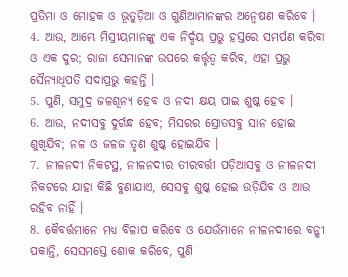ପ୍ରତିମା ଓ ମୋହକ ଓ ଭୂତୁଡ଼ିଆ ଓ ଗୁଣିଆମାନଙ୍କର ଅନ୍ଵେଷଣ କରିବେ ।
4. ଆଉ, ଆମ୍ଭେ ମିସ୍ରୀୟମାନଙ୍କୁ ଏକ ନିର୍ଦ୍ଦୟ ପ୍ରଭୁ ହସ୍ତରେ ସମର୍ପଣ କରିବା ଓ ଏକ ଦୁର; ରାଜା ସେମାନଙ୍କ ଉପରେ କର୍ତ୍ତୃତ୍ଵ କରିବ, ଏହା ପ୍ରଭୁ ସୈନ୍ୟାଧିପତି ସଦାପ୍ରଭୁ କହନ୍ତି ।
5. ପୁଣି, ସମୁଦ୍ର ଜଳଶୂନ୍ୟ ହେବ ଓ ନଦୀ କ୍ଷୟ ପାଇ ଶୁଷ୍କ ହେବ ।
6. ଆଉ, ନଦୀସବୁ ଦୁର୍ଗନ୍ଧ ହେବ; ମିସରର ସ୍ରୋତସବୁ ସାନ ହୋଇ ଶୁଖିଯିବ; ନଳ ଓ ଜଳଜ ତୃଣ ଶୁଷ୍କ ହୋଇଯିବ ।
7. ନୀଳନଦୀ ନିକଟସ୍ଥ, ନୀଳନଦୀର ତୀରବର୍ତ୍ତୀ ପଡ଼ିଆସବୁ ଓ ନୀଳନଦୀ ନିକଟରେ ଯାହା କିଛି ବୁଣାଯାଏ, ସେସବୁ ଶୁଷ୍କ ହୋଇ ଉଡ଼ିଯିବ ଓ ଆଉ ରହିବ ନାହିଁ ।
8. କୈବର୍ତ୍ତମାନେ ମଧ୍ୟ ବିଳାପ କରିବେ ଓ ଯେଉଁମାନେ ନୀଳନଦୀରେ ବନ୍ଶୀ ପକାନ୍ତି, ସେସମସ୍ତେ ଶୋକ କରିବେ, ପୁଣି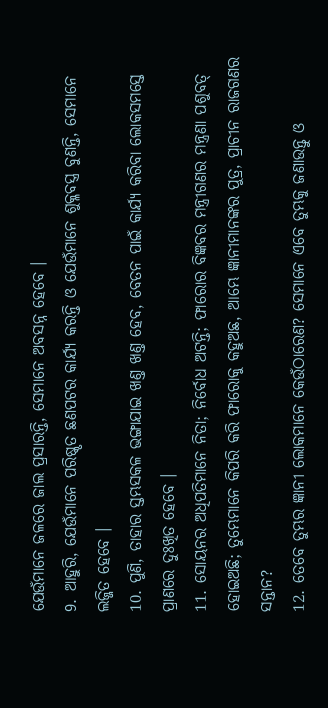ଯେଉଁମାନେ ଜଳରେ ଜାଲ ପ୍ରସାରନ୍ତି, ସେମାନେ ଅବସନ୍ନ ହେବେ ।
9. ଆହୁରି, ଯେଉଁମାନେ ପରିଷ୍କୃତ ଛଣପଟର କାର୍ଯ୍ୟ କରନ୍ତି ଓ ଯେଉଁମାନେ ଶୁକ୍ଳବସ୍ତ୍ର ବୁଣନ୍ତି, ସେମାନେ ଲଜ୍ଜିତ ହେବେ ।
10. ପୁଣି, ତାହାର ସ୍ତମ୍ଭସକଳ ଭଙ୍ଗାଯାଇ ଖଣ୍ତ ଖଣ୍ତ ହେବ, ବେତନ ପାଇଁ କାର୍ଯ୍ୟ କରିବା ଲୋକସମସ୍ତେ ପ୍ରାଣରେ ଦୁଃଖିତ ହେବେ ।
11. ସୋୟନର ଅଧିପତିମାନେ ନିତା; ନିର୍ବୋଧ ଅଟନ୍ତି; ଫାରୋର ବିଜ୍ଞବର ମନ୍ତ୍ରୀଗଣର ମନ୍ତ୍ରଣା ପଶୁବତ୍ ହୋଇଅଛି; ତୁମ୍ଭେମାନେ କିପରି କରି ଫାରୋକୁ କହୁଅଛ, ଆମ୍ଭେ ଜ୍ଞାନୀମାନଙ୍କର ପୁତ୍ର, ପ୍ରାଚୀନ ରାଜଗଣର ସନ୍ତାନ?
12. ତେବେ ତୁମ୍ଭର ଜ୍ଞାନୀ ଲୋକମାନେ କେଉଁଠାରେଣ? ସେମାନେ ଏବେ ତୁମ୍ଭକୁ ଜଣାଉନ୍ତୁ ଓ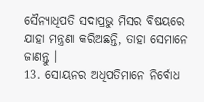ସୈନ୍ୟାଧିପତି ସଦାପ୍ରଭୁ ମିସର ବିଷୟରେ ଯାହା ମନ୍ତ୍ରଣା କରିଅଛନ୍ତି, ତାହା ସେମାନେ ଜାଣନ୍ତୁ ।
13. ସୋୟନର ଅଧିପତିମାନେ ନିର୍ବୋଧ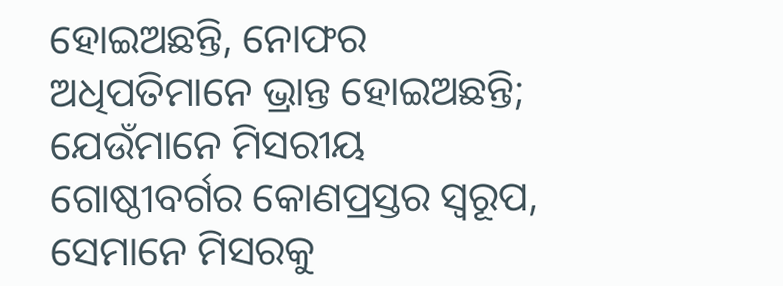ହୋଇଅଛନ୍ତି, ନୋଫର ଅଧିପତିମାନେ ଭ୍ରାନ୍ତ ହୋଇଅଛନ୍ତି; ଯେଉଁମାନେ ମିସରୀୟ ଗୋଷ୍ଠୀବର୍ଗର କୋଣପ୍ରସ୍ତର ସ୍ଵରୂପ, ସେମାନେ ମିସରକୁ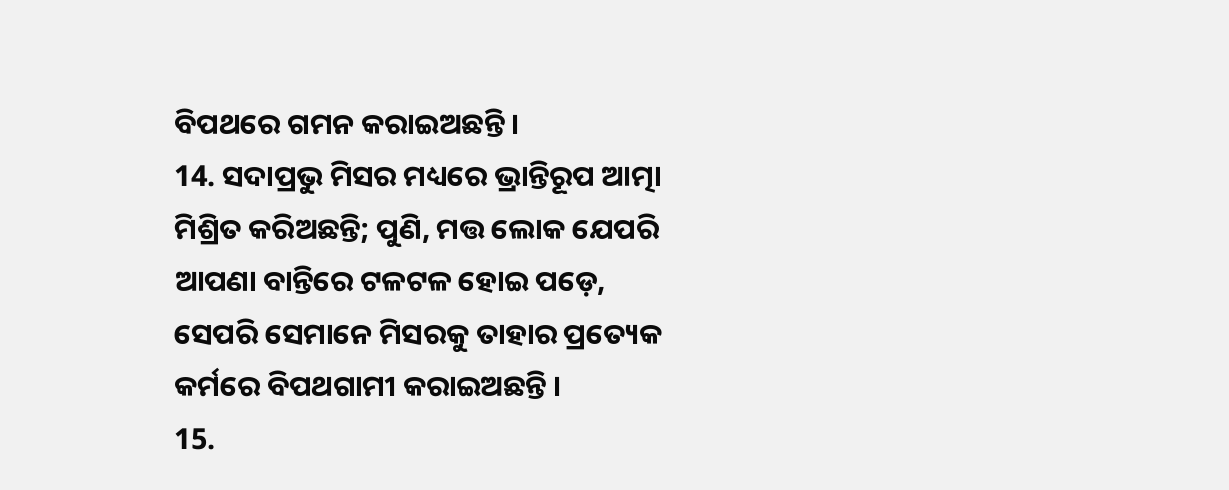ବିପଥରେ ଗମନ କରାଇଅଛନ୍ତି ।
14. ସଦାପ୍ରଭୁ ମିସର ମଧ୍ୟରେ ଭ୍ରାନ୍ତିରୂପ ଆତ୍ମା ମିଶ୍ରିତ କରିଅଛନ୍ତି; ପୁଣି, ମତ୍ତ ଲୋକ ଯେପରି ଆପଣା ବାନ୍ତିରେ ଟଳଟଳ ହୋଇ ପଡ଼େ, ସେପରି ସେମାନେ ମିସରକୁ ତାହାର ପ୍ରତ୍ୟେକ କର୍ମରେ ବିପଥଗାମୀ କରାଇଅଛନ୍ତି ।
15.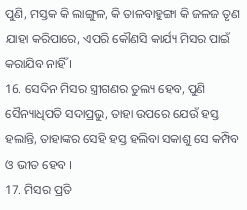ପୁଣି, ମସ୍ତକ କି ଲାଙ୍ଗୁଳ, କି ତାଳବାହୁଙ୍ଗା କି ଜଳଜ ତୃଣ ଯାହା କରିପାରେ, ଏପରି କୌଣସି କାର୍ଯ୍ୟ ମିସର ପାଇଁ କରାଯିବ ନାହିଁ ।
16. ସେଦିନ ମିସର ସ୍ତ୍ରୀଗଣର ତୁଲ୍ୟ ହେବ, ପୁଣି ସୈନ୍ୟାଧିପତି ସଦାପ୍ରଭୁ, ତାହା ଉପରେ ଯେଉଁ ହସ୍ତ ହଲାନ୍ତି, ତାହାଙ୍କର ସେହି ହସ୍ତ ହଲିବା ସକାଶୁ ସେ କମ୍ପିବ ଓ ଭୀତ ହେବ ।
17. ମିସର ପ୍ରତି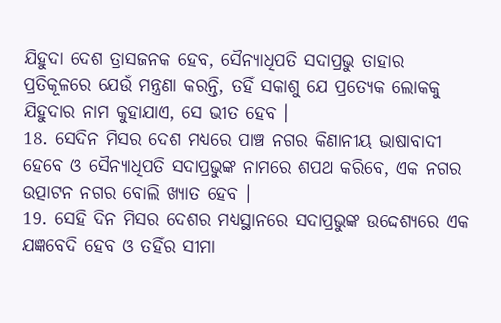ଯିହୁଦା ଦେଶ ତ୍ରାସଜନକ ହେବ, ସୈନ୍ୟାଧିପତି ସଦାପ୍ରଭୁ ତାହାର ପ୍ରତିକୂଳରେ ଯେଉଁ ମନ୍ତ୍ରଣା କରନ୍ତି, ତହିଁ ସକାଶୁ ଯେ ପ୍ରତ୍ୟେକ ଲୋକକୁ ଯିହୁଦାର ନାମ କୁହାଯାଏ, ସେ ଭୀତ ହେବ ।
18. ସେଦିନ ମିସର ଦେଶ ମଧ୍ୟରେ ପାଞ୍ଚ ନଗର କିଣାନୀୟ ଭାଷାବାଦୀ ହେବେ ଓ ସୈନ୍ୟାଧିପତି ସଦାପ୍ରଭୁଙ୍କ ନାମରେ ଶପଥ କରିବେ, ଏକ ନଗର ଉତ୍ପାଟନ ନଗର ବୋଲି ଖ୍ୟାତ ହେବ ।
19. ସେହି ଦିନ ମିସର ଦେଶର ମଧ୍ୟସ୍ଥାନରେ ସଦାପ୍ରଭୁଙ୍କ ଉଦ୍ଦେଶ୍ୟରେ ଏକ ଯଜ୍ଞବେଦି ହେବ ଓ ତହିଁର ସୀମା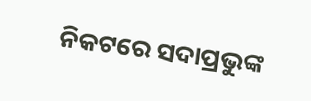ନିକଟରେ ସଦାପ୍ରଭୁଙ୍କ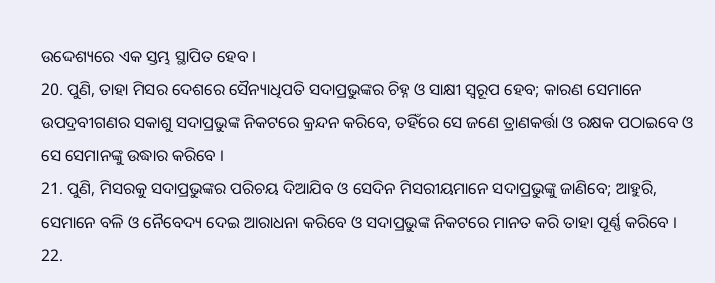ଉଦ୍ଦେଶ୍ୟରେ ଏକ ସ୍ତମ୍ଭ ସ୍ଥାପିତ ହେବ ।
20. ପୁଣି, ତାହା ମିସର ଦେଶରେ ସୈନ୍ୟାଧିପତି ସଦାପ୍ରଭୁଙ୍କର ଚିହ୍ନ ଓ ସାକ୍ଷୀ ସ୍ଵରୂପ ହେବ; କାରଣ ସେମାନେ ଉପଦ୍ରବୀଗଣର ସକାଶୁ ସଦାପ୍ରଭୁଙ୍କ ନିକଟରେ କ୍ରନ୍ଦନ କରିବେ, ତହିଁରେ ସେ ଜଣେ ତ୍ରାଣକର୍ତ୍ତା ଓ ରକ୍ଷକ ପଠାଇବେ ଓ ସେ ସେମାନଙ୍କୁ ଉଦ୍ଧାର କରିବେ ।
21. ପୁଣି, ମିସରକୁ ସଦାପ୍ରଭୁଙ୍କର ପରିଚୟ ଦିଆଯିବ ଓ ସେଦିନ ମିସରୀୟମାନେ ସଦାପ୍ରଭୁଙ୍କୁ ଜାଣିବେ; ଆହୁରି, ସେମାନେ ବଳି ଓ ନୈବେଦ୍ୟ ଦେଇ ଆରାଧନା କରିବେ ଓ ସଦାପ୍ରଭୁଙ୍କ ନିକଟରେ ମାନତ କରି ତାହା ପୂର୍ଣ୍ଣ କରିବେ ।
22.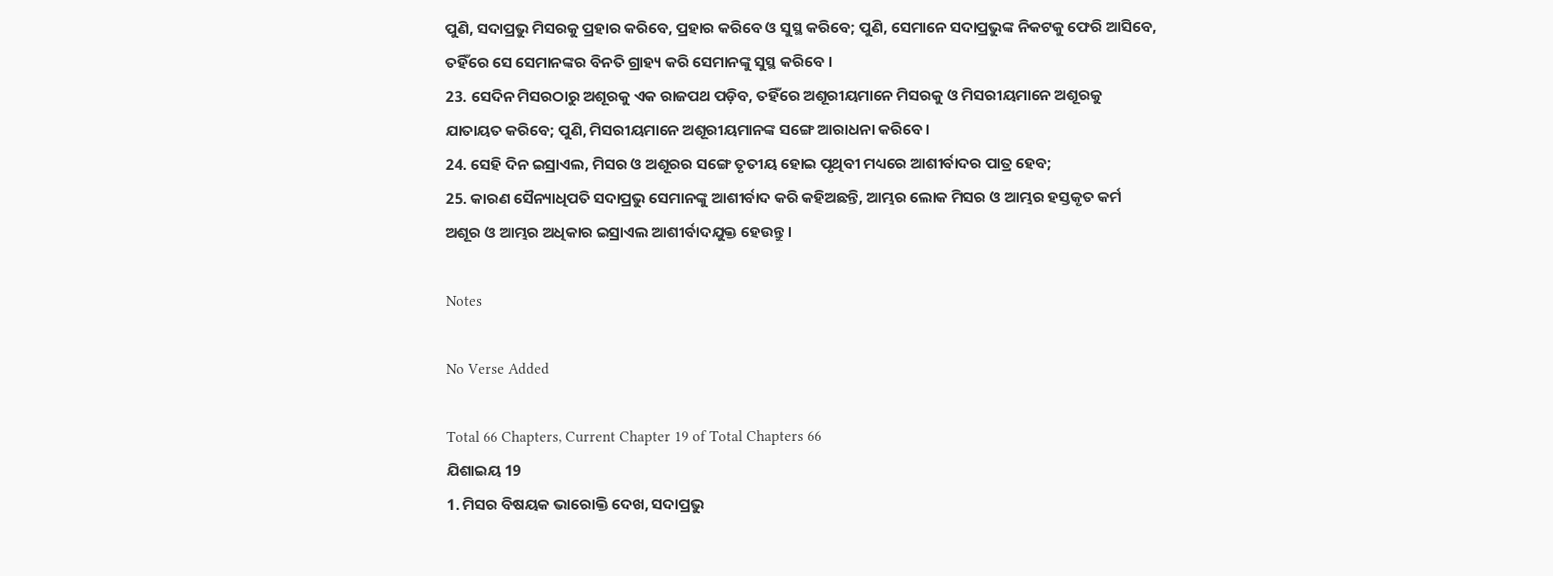ପୁଣି, ସଦାପ୍ରଭୁ ମିସରକୁ ପ୍ରହାର କରିବେ, ପ୍ରହାର କରିବେ ଓ ସୁସ୍ଥ କରିବେ; ପୁଣି, ସେମାନେ ସଦାପ୍ରଭୁଙ୍କ ନିକଟକୁ ଫେରି ଆସିବେ, ତହିଁରେ ସେ ସେମାନଙ୍କର ବିନତି ଗ୍ରାହ୍ୟ କରି ସେମାନଙ୍କୁ ସୁସ୍ଥ କରିବେ ।
23. ସେଦିନ ମିସରଠାରୁ ଅଶୂରକୁ ଏକ ରାଜପଥ ପଡ଼ିବ, ତହିଁରେ ଅଶୂରୀୟମାନେ ମିସରକୁ ଓ ମିସରୀୟମାନେ ଅଶୂରକୁ ଯାତାୟତ କରିବେ; ପୁଣି, ମିସରୀୟମାନେ ଅଶୂରୀୟମାନଙ୍କ ସଙ୍ଗେ ଆରାଧନା କରିବେ ।
24. ସେହି ଦିନ ଇସ୍ରାଏଲ, ମିସର ଓ ଅଶୂରର ସଙ୍ଗେ ତୃତୀୟ ହୋଇ ପୃଥିବୀ ମଧ୍ୟରେ ଆଶୀର୍ବାଦର ପାତ୍ର ହେବ;
25. କାରଣ ସୈନ୍ୟାଧିପତି ସଦାପ୍ରଭୁ ସେମାନଙ୍କୁ ଆଶୀର୍ବାଦ କରି କହିଅଛନ୍ତି, ଆମ୍ଭର ଲୋକ ମିସର ଓ ଆମ୍ଭର ହସ୍ତକୃତ କର୍ମ ଅଶୂର ଓ ଆମ୍ଭର ଅଧିକାର ଇସ୍ରାଏଲ ଆଶୀର୍ବାଦଯୁକ୍ତ ହେଉନ୍ତୁ ।

Notes

No Verse Added

Total 66 Chapters, Current Chapter 19 of Total Chapters 66
ଯିଶାଇୟ 19
1. ମିସର ବିଷୟକ ଭାରୋକ୍ତି ଦେଖ, ସଦାପ୍ରଭୁ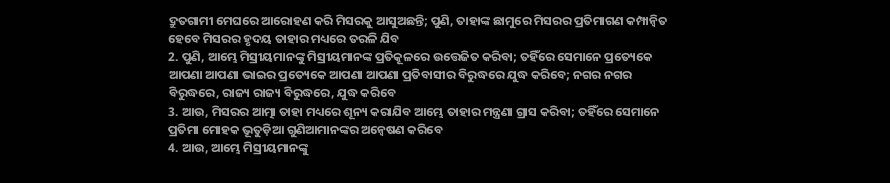ଦ୍ରୁତଗାମୀ ମେଘରେ ଆରୋହଣ କରି ମିସରକୁ ଆସୁଅଛନ୍ତି; ପୁଣି, ତାହାଙ୍କ ଛାମୁରେ ମିସରର ପ୍ରତିମାଗଣ କମ୍ପାନ୍ଵିତ ହେବେ ମିସରର ହୃଦୟ ତାହାର ମଧ୍ୟରେ ତରଳି ଯିବ
2. ପୁଣି, ଆମ୍ଭେ ମିସ୍ରୀୟମାନଙ୍କୁ ମିସ୍ରୀୟମାନଙ୍କ ପ୍ରତିକୂଳରେ ଉତ୍ତେଜିତ କରିବା; ତହିଁରେ ସେମାନେ ପ୍ରତ୍ୟେକେ ଆପଣା ଆପଣା ଭାଇର ପ୍ରତ୍ୟେକେ ଆପଣା ଆପଣା ପ୍ରତିବାସୀର ବିରୁଦ୍ଧରେ ଯୁଦ୍ଧ କରିବେ; ନଗର ନଗର ବିରୁଦ୍ଧରେ, ରାଜ୍ୟ ରାଜ୍ୟ ବିରୁଦ୍ଧରେ, ଯୁଦ୍ଧ କରିବେ
3. ଆଉ, ମିସରର ଆତ୍ମା ତାହା ମଧ୍ୟରେ ଶୂନ୍ୟ କରାଯିବ ଆମ୍ଭେ ତାହାର ମନ୍ତ୍ରଣା ଗ୍ରାସ କରିବା; ତହିଁରେ ସେମାନେ ପ୍ରତିମା ମୋହକ ଭୂତୁଡ଼ିଆ ଗୁଣିଆମାନଙ୍କର ଅନ୍ଵେଷଣ କରିବେ
4. ଆଉ, ଆମ୍ଭେ ମିସ୍ରୀୟମାନଙ୍କୁ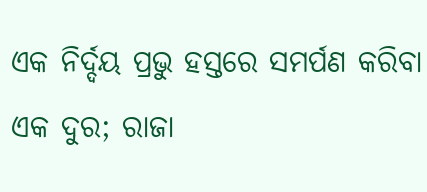ଏକ ନିର୍ଦ୍ଦୟ ପ୍ରଭୁ ହସ୍ତରେ ସମର୍ପଣ କରିବା ଏକ ଦୁର; ରାଜା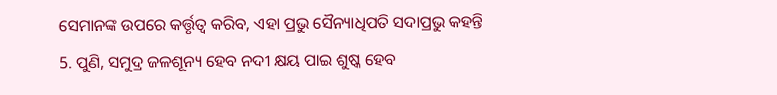ସେମାନଙ୍କ ଉପରେ କର୍ତ୍ତୃତ୍ଵ କରିବ, ଏହା ପ୍ରଭୁ ସୈନ୍ୟାଧିପତି ସଦାପ୍ରଭୁ କହନ୍ତି
5. ପୁଣି, ସମୁଦ୍ର ଜଳଶୂନ୍ୟ ହେବ ନଦୀ କ୍ଷୟ ପାଇ ଶୁଷ୍କ ହେବ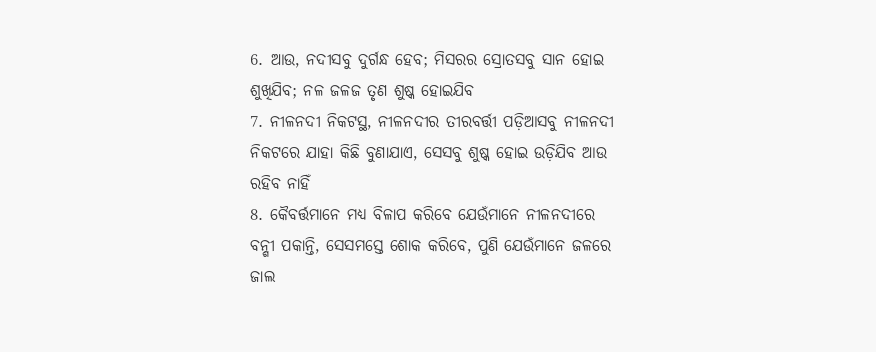6. ଆଉ, ନଦୀସବୁ ଦୁର୍ଗନ୍ଧ ହେବ; ମିସରର ସ୍ରୋତସବୁ ସାନ ହୋଇ ଶୁଖିଯିବ; ନଳ ଜଳଜ ତୃଣ ଶୁଷ୍କ ହୋଇଯିବ
7. ନୀଳନଦୀ ନିକଟସ୍ଥ, ନୀଳନଦୀର ତୀରବର୍ତ୍ତୀ ପଡ଼ିଆସବୁ ନୀଳନଦୀ ନିକଟରେ ଯାହା କିଛି ବୁଣାଯାଏ, ସେସବୁ ଶୁଷ୍କ ହୋଇ ଉଡ଼ିଯିବ ଆଉ ରହିବ ନାହିଁ
8. କୈବର୍ତ୍ତମାନେ ମଧ୍ୟ ବିଳାପ କରିବେ ଯେଉଁମାନେ ନୀଳନଦୀରେ ବନ୍ଶୀ ପକାନ୍ତି, ସେସମସ୍ତେ ଶୋକ କରିବେ, ପୁଣି ଯେଉଁମାନେ ଜଳରେ ଜାଲ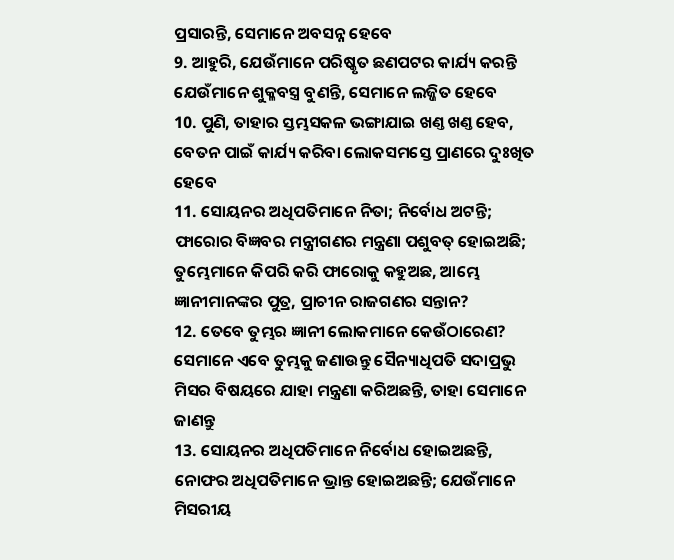ପ୍ରସାରନ୍ତି, ସେମାନେ ଅବସନ୍ନ ହେବେ
9. ଆହୁରି, ଯେଉଁମାନେ ପରିଷ୍କୃତ ଛଣପଟର କାର୍ଯ୍ୟ କରନ୍ତି ଯେଉଁମାନେ ଶୁକ୍ଳବସ୍ତ୍ର ବୁଣନ୍ତି, ସେମାନେ ଲଜ୍ଜିତ ହେବେ
10. ପୁଣି, ତାହାର ସ୍ତମ୍ଭସକଳ ଭଙ୍ଗାଯାଇ ଖଣ୍ତ ଖଣ୍ତ ହେବ, ବେତନ ପାଇଁ କାର୍ଯ୍ୟ କରିବା ଲୋକସମସ୍ତେ ପ୍ରାଣରେ ଦୁଃଖିତ ହେବେ
11. ସୋୟନର ଅଧିପତିମାନେ ନିତା; ନିର୍ବୋଧ ଅଟନ୍ତି; ଫାରୋର ବିଜ୍ଞବର ମନ୍ତ୍ରୀଗଣର ମନ୍ତ୍ରଣା ପଶୁବତ୍ ହୋଇଅଛି; ତୁମ୍ଭେମାନେ କିପରି କରି ଫାରୋକୁ କହୁଅଛ, ଆମ୍ଭେ ଜ୍ଞାନୀମାନଙ୍କର ପୁତ୍ର, ପ୍ରାଚୀନ ରାଜଗଣର ସନ୍ତାନ?
12. ତେବେ ତୁମ୍ଭର ଜ୍ଞାନୀ ଲୋକମାନେ କେଉଁଠାରେଣ? ସେମାନେ ଏବେ ତୁମ୍ଭକୁ ଜଣାଉନ୍ତୁ ସୈନ୍ୟାଧିପତି ସଦାପ୍ରଭୁ ମିସର ବିଷୟରେ ଯାହା ମନ୍ତ୍ରଣା କରିଅଛନ୍ତି, ତାହା ସେମାନେ ଜାଣନ୍ତୁ
13. ସୋୟନର ଅଧିପତିମାନେ ନିର୍ବୋଧ ହୋଇଅଛନ୍ତି, ନୋଫର ଅଧିପତିମାନେ ଭ୍ରାନ୍ତ ହୋଇଅଛନ୍ତି; ଯେଉଁମାନେ ମିସରୀୟ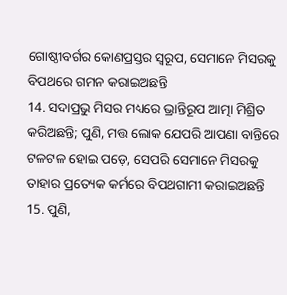ଗୋଷ୍ଠୀବର୍ଗର କୋଣପ୍ରସ୍ତର ସ୍ଵରୂପ, ସେମାନେ ମିସରକୁ ବିପଥରେ ଗମନ କରାଇଅଛନ୍ତି
14. ସଦାପ୍ରଭୁ ମିସର ମଧ୍ୟରେ ଭ୍ରାନ୍ତିରୂପ ଆତ୍ମା ମିଶ୍ରିତ କରିଅଛନ୍ତି; ପୁଣି, ମତ୍ତ ଲୋକ ଯେପରି ଆପଣା ବାନ୍ତିରେ ଟଳଟଳ ହୋଇ ପଡ଼େ, ସେପରି ସେମାନେ ମିସରକୁ ତାହାର ପ୍ରତ୍ୟେକ କର୍ମରେ ବିପଥଗାମୀ କରାଇଅଛନ୍ତି
15. ପୁଣି,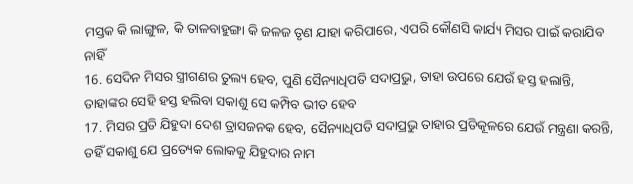ମସ୍ତକ କି ଲାଙ୍ଗୁଳ, କି ତାଳବାହୁଙ୍ଗା କି ଜଳଜ ତୃଣ ଯାହା କରିପାରେ, ଏପରି କୌଣସି କାର୍ଯ୍ୟ ମିସର ପାଇଁ କରାଯିବ ନାହିଁ
16. ସେଦିନ ମିସର ସ୍ତ୍ରୀଗଣର ତୁଲ୍ୟ ହେବ, ପୁଣି ସୈନ୍ୟାଧିପତି ସଦାପ୍ରଭୁ, ତାହା ଉପରେ ଯେଉଁ ହସ୍ତ ହଲାନ୍ତି, ତାହାଙ୍କର ସେହି ହସ୍ତ ହଲିବା ସକାଶୁ ସେ କମ୍ପିବ ଭୀତ ହେବ
17. ମିସର ପ୍ରତି ଯିହୁଦା ଦେଶ ତ୍ରାସଜନକ ହେବ, ସୈନ୍ୟାଧିପତି ସଦାପ୍ରଭୁ ତାହାର ପ୍ରତିକୂଳରେ ଯେଉଁ ମନ୍ତ୍ରଣା କରନ୍ତି, ତହିଁ ସକାଶୁ ଯେ ପ୍ରତ୍ୟେକ ଲୋକକୁ ଯିହୁଦାର ନାମ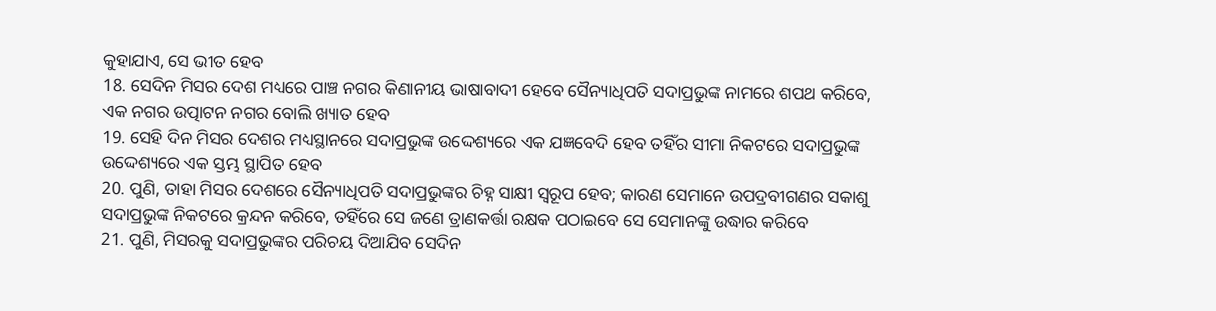କୁହାଯାଏ, ସେ ଭୀତ ହେବ
18. ସେଦିନ ମିସର ଦେଶ ମଧ୍ୟରେ ପାଞ୍ଚ ନଗର କିଣାନୀୟ ଭାଷାବାଦୀ ହେବେ ସୈନ୍ୟାଧିପତି ସଦାପ୍ରଭୁଙ୍କ ନାମରେ ଶପଥ କରିବେ, ଏକ ନଗର ଉତ୍ପାଟନ ନଗର ବୋଲି ଖ୍ୟାତ ହେବ
19. ସେହି ଦିନ ମିସର ଦେଶର ମଧ୍ୟସ୍ଥାନରେ ସଦାପ୍ରଭୁଙ୍କ ଉଦ୍ଦେଶ୍ୟରେ ଏକ ଯଜ୍ଞବେଦି ହେବ ତହିଁର ସୀମା ନିକଟରେ ସଦାପ୍ରଭୁଙ୍କ ଉଦ୍ଦେଶ୍ୟରେ ଏକ ସ୍ତମ୍ଭ ସ୍ଥାପିତ ହେବ
20. ପୁଣି, ତାହା ମିସର ଦେଶରେ ସୈନ୍ୟାଧିପତି ସଦାପ୍ରଭୁଙ୍କର ଚିହ୍ନ ସାକ୍ଷୀ ସ୍ଵରୂପ ହେବ; କାରଣ ସେମାନେ ଉପଦ୍ରବୀଗଣର ସକାଶୁ ସଦାପ୍ରଭୁଙ୍କ ନିକଟରେ କ୍ରନ୍ଦନ କରିବେ, ତହିଁରେ ସେ ଜଣେ ତ୍ରାଣକର୍ତ୍ତା ରକ୍ଷକ ପଠାଇବେ ସେ ସେମାନଙ୍କୁ ଉଦ୍ଧାର କରିବେ
21. ପୁଣି, ମିସରକୁ ସଦାପ୍ରଭୁଙ୍କର ପରିଚୟ ଦିଆଯିବ ସେଦିନ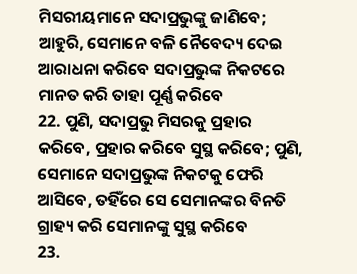ମିସରୀୟମାନେ ସଦାପ୍ରଭୁଙ୍କୁ ଜାଣିବେ; ଆହୁରି, ସେମାନେ ବଳି ନୈବେଦ୍ୟ ଦେଇ ଆରାଧନା କରିବେ ସଦାପ୍ରଭୁଙ୍କ ନିକଟରେ ମାନତ କରି ତାହା ପୂର୍ଣ୍ଣ କରିବେ
22. ପୁଣି, ସଦାପ୍ରଭୁ ମିସରକୁ ପ୍ରହାର କରିବେ, ପ୍ରହାର କରିବେ ସୁସ୍ଥ କରିବେ; ପୁଣି, ସେମାନେ ସଦାପ୍ରଭୁଙ୍କ ନିକଟକୁ ଫେରି ଆସିବେ, ତହିଁରେ ସେ ସେମାନଙ୍କର ବିନତି ଗ୍ରାହ୍ୟ କରି ସେମାନଙ୍କୁ ସୁସ୍ଥ କରିବେ
23.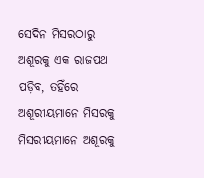ସେଦିନ ମିସରଠାରୁ ଅଶୂରକୁ ଏକ ରାଜପଥ ପଡ଼ିବ, ତହିଁରେ ଅଶୂରୀୟମାନେ ମିସରକୁ ମିସରୀୟମାନେ ଅଶୂରକୁ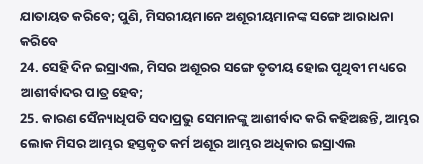ଯାତାୟତ କରିବେ; ପୁଣି, ମିସରୀୟମାନେ ଅଶୂରୀୟମାନଙ୍କ ସଙ୍ଗେ ଆରାଧନା କରିବେ
24. ସେହି ଦିନ ଇସ୍ରାଏଲ, ମିସର ଅଶୂରର ସଙ୍ଗେ ତୃତୀୟ ହୋଇ ପୃଥିବୀ ମଧ୍ୟରେ ଆଶୀର୍ବାଦର ପାତ୍ର ହେବ;
25. କାରଣ ସୈନ୍ୟାଧିପତି ସଦାପ୍ରଭୁ ସେମାନଙ୍କୁ ଆଶୀର୍ବାଦ କରି କହିଅଛନ୍ତି, ଆମ୍ଭର ଲୋକ ମିସର ଆମ୍ଭର ହସ୍ତକୃତ କର୍ମ ଅଶୂର ଆମ୍ଭର ଅଧିକାର ଇସ୍ରାଏଲ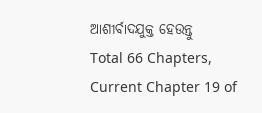ଆଶୀର୍ବାଦଯୁକ୍ତ ହେଉନ୍ତୁ
Total 66 Chapters, Current Chapter 19 of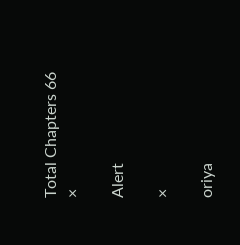Total Chapters 66
×

Alert

×

oriya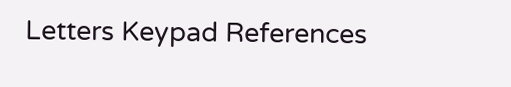Letters Keypad References